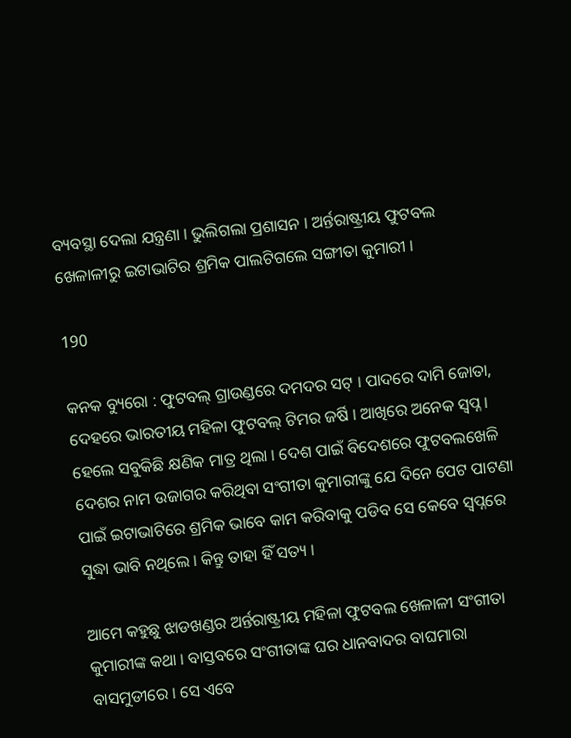ବ୍ୟବସ୍ଥା ଦେଲା ଯନ୍ତ୍ରଣା । ଭୁଲିଗଲା ପ୍ରଶାସନ । ଅର୍ନ୍ତରାଷ୍ଟ୍ରୀୟ ଫୁଟବଲ ଖେଳାଳୀରୁ ଇଟାଭାଟିର ଶ୍ରମିକ ପାଲଟିଗଲେ ସଙ୍ଗୀତା କୁମାରୀ ।

190

କନକ ବ୍ୟୁରୋ : ଫୁଟବଲ୍ ଗ୍ରାଉଣ୍ଡରେ ଦମଦର ସଟ୍ । ପାଦରେ ଦାମି ଜୋତା, ଦେହରେ ଭାରତୀୟ ମହିଳା ଫୁଟବଲ୍ ଟିମର ଜର୍ଷି । ଆଖିରେ ଅନେକ ସ୍ୱପ୍ନ । ହେଲେ ସବୁକିଛି କ୍ଷଣିକ ମାତ୍ର ଥିଲା । ଦେଶ ପାଇଁ ବିଦେଶରେ ଫୁଟବଲଖେଳି ଦେଶର ନାମ ଉଜାଗର କରିଥିବା ସଂଗୀତା କୁମାରୀଙ୍କୁ ଯେ ଦିନେ ପେଟ ପାଟଣା ପାଇଁ ଇଟାଭାଟିରେ ଶ୍ରମିକ ଭାବେ କାମ କରିବାକୁ ପଡିବ ସେ କେବେ ସ୍ୱପ୍ନରେ ସୁଦ୍ଧା ଭାବି ନଥିଲେ । କିନ୍ତୁ ତାହା ହିଁ ସତ୍ୟ ।

ଆମେ କହୁଛୁ ଝାଡଖଣ୍ଡର ଅର୍ନ୍ତରାଷ୍ଟ୍ରୀୟ ମହିଳା ଫୁଟବଲ ଖେଳାଳୀ ସଂଗୀତା କୁମାରୀଙ୍କ କଥା । ବାସ୍ତବରେ ସଂଗୀତାଙ୍କ ଘର ଧାନବାଦର ବାଘମାରା ବାସମୁଡୀରେ । ସେ ଏବେ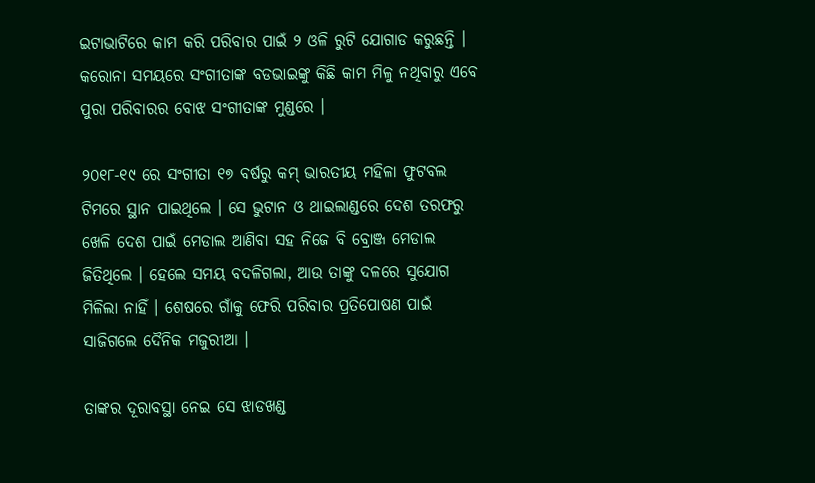ଇଟାଭାଟିରେ କାମ କରି ପରିବାର ପାଇଁ ୨ ଓଳି ରୁଟି ଯୋଗାଡ କରୁଛନ୍ତି । କରୋନା ସମୟରେ ସଂଗୀତାଙ୍କ ବଡଭାଇଙ୍କୁ କିଛି କାମ ମିଳୁ ନଥିବାରୁ ଏବେ ପୁରା ପରିବାରର ବୋଝ ସଂଗୀତାଙ୍କ ମୁଣ୍ଡରେ ।

୨୦୧୮-୧୯ ରେ ସଂଗୀତା ୧୭ ବର୍ଷରୁ କମ୍ ଭାରତୀୟ ମହିଳା ଫୁଟବଲ ଟିମରେ ସ୍ଥାନ ପାଇଥିଲେ । ସେ ଭୁଟାନ ଓ ଥାଇଲାଣ୍ଡରେ ଦେଶ ତରଫରୁ ଖେଳି ଦେଶ ପାଇଁ ମେଡାଲ ଆଣିବା ସହ ନିଜେ ବି ବ୍ରୋଞ୍ଜ ମେଡାଲ ଜିତିଥିଲେ । ହେଲେ ସମୟ ବଦଳିଗଲା, ଆଉ ତାଙ୍କୁ ଦଳରେ ସୁଯୋଗ ମିଳିଲା ନାହିଁ । ଶେଷରେ ଗାଁକୁ ଫେରି ପରିବାର ପ୍ରତିପୋଷଣ ପାଇଁ ସାଜିଗଲେ ଦୈନିକ ମଜୁରୀଆ ।

ତାଙ୍କର ଦୂରାବସ୍ଥା ନେଇ ସେ ଝାଡଖଣ୍ଡ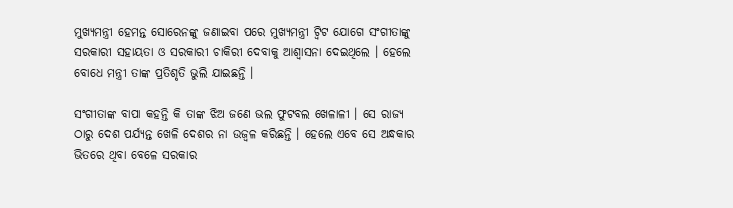ମୁଖ୍ୟମନ୍ତ୍ରୀ ହେମନ୍ତ ସୋରେନଙ୍କୁ ଜଣାଇବା ପରେ ମୁଖ୍ୟମନ୍ତ୍ରୀ ଟ୍ୱିଟ ଯୋଗେ ସଂଗୀତାଙ୍କୁ ସରକାରୀ ସହାୟତା ଓ ସରକାରୀ ଚାକିରୀ ଦେବାକୁ ଆଶ୍ୱାସନା ଦେଇଥିଲେ । ହେଲେ ବୋଧେ ମନ୍ତ୍ରୀ ତାଙ୍କ ପ୍ରତିଶୃତି ଭୁଲି ଯାଇଛନ୍ତି ।

ସଂଗୀତାଙ୍କ ବାପା କହନ୍ତି କି ତାଙ୍କ ଝିଅ ଜଣେ ଭଲ ଫୁଟବଲ ଖେଳାଳୀ । ସେ ରାଜ୍ୟ ଠାରୁ ଦେଶ ପର୍ଯ୍ୟନ୍ତ ଖେଳି ଦେଶର ନା ଉଜ୍ୱଳ କରିଛନ୍ତି । ହେଲେ ଏବେ ସେ ଅନ୍ଧକାର ଭିତରେ ଥିବା ବେଳେ ସରକାର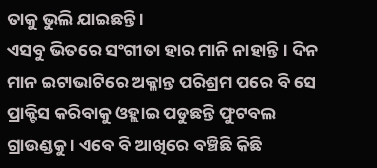ତାକୁ ଭୁଲି ଯାଇଛନ୍ତି ।
ଏସବୁ ଭିତରେ ସଂଗୀତା ହାର ମାନି ନାହାନ୍ତି । ଦିନ ମାନ ଇଟାଭାଟିରେ ଅକ୍ଳାନ୍ତ ପରିଶ୍ରମ ପରେ ବି ସେ ପ୍ରାକ୍ଟିସ କରିବାକୁ ଓହ୍ଲାଇ ପଡୁଛନ୍ତି ଫୁଟବଲ ଗ୍ରାଉଣ୍ଡକୁ । ଏବେ ବି ଆଖିରେ ବଞ୍ଚିଛି କିଛି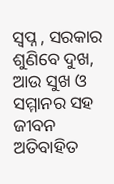ସ୍ୱପ୍ନ , ସରକାର ଶୁଣିବେ ଦୁଖ, ଆଉ ସୁଖ ଓ ସମ୍ମାନର ସହ ଜୀବନ ଅତିବାହିତ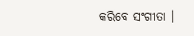କରିବେ ସଂଗୀତା ।